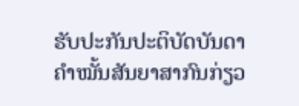ຮັບປະກັນປະຕິບັດບັນດາຄຳໝັ້ນສັນຍາສາກົນກ່ຽວ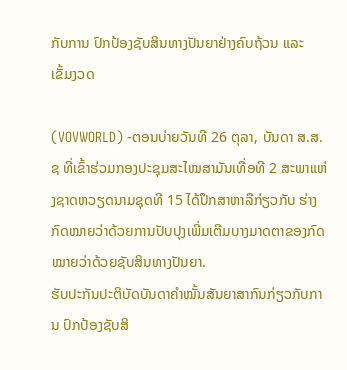ກັບການ ປົກປ້ອງຊັບສິນທາງປັນຍາຢ່າງຄົບຖ້ວນ ແລະ ເຂັ້ມງວດ

(VOVWORLD) -ຕອນບ່າຍວັນທີ 26 ຕຸລາ, ບັນດາ ສ.ສ.ຊ ທີ່ເຂົ້າຮ່ວມກອງປະຊຸມສະໄໝສາມັນເທື່ອທີ 2 ສະພາແຫ່ງຊາດຫວຽດນາມຊຸດທີ 15 ໄດ້ປຶກສາຫາລືກ່ຽວກັບ ຮ່າງກົດໝາຍວ່າດ້ວຍການປັບປຸງເພີ່ມເຕີມບາງມາດຕາຂອງກົດໝາຍວ່າດ້ວຍຊັບສິນທາງປັນຍາ.
ຮັບປະກັນປະຕິບັດບັນດາຄຳໝັ້ນສັນຍາສາກົນກ່ຽວກັບການ ປົກປ້ອງຊັບສິ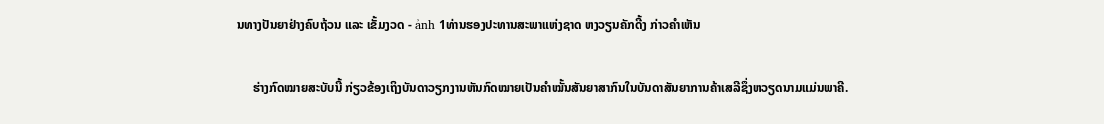ນທາງປັນຍາຢ່າງຄົບຖ້ວນ ແລະ ເຂັ້ມງວດ - ảnh 1ທ່ານຮອງປະທານສະພາແຫ່ງຊາດ ຫງວຽນຄັກດີ້ງ ກ່າວຄຳເຫັນ

     ຮ່າງກົດໝາຍສະບັບນີ້ ກ່ຽວຂ້ອງເຖິງບັນດາວຽກງານຫັນກົດໝາຍເປັນຄຳໝັ້ນສັນຍາສາກົນໃນບັນດາສັນຍາການຄ້າເສລີຊຶ່ງຫວຽດນາມແມ່ນພາຄີ.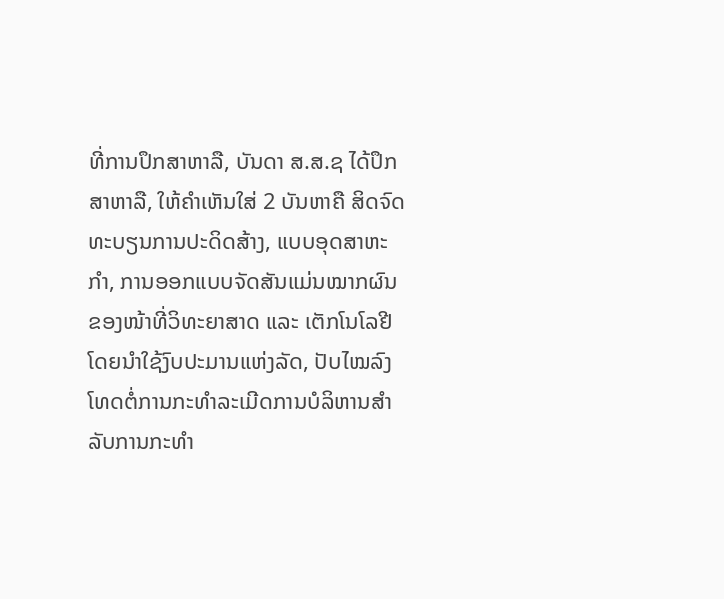ທີ່ການປຶກສາຫາລື, ບັນດາ ສ.ສ.ຊ ໄດ້ປຶກສາຫາລື, ໃຫ້ຄຳເຫັນໃສ່ 2 ບັນຫາຄື ສິດຈົດທະບຽນການປະດິດສ້າງ, ແບບອຸດສາຫະກຳ, ການອອກແບບຈັດສັນແມ່ນໝາກຜົນຂອງໜ້າທີ່ວິທະຍາສາດ ແລະ ເຕັກໂນໂລຢີ ໂດຍນຳໃຊ້ງົບປະມານແຫ່ງລັດ, ປັບໄໝລົງໂທດຕໍ່ການກະທຳລະເມີດການບໍລິຫານສຳລັບການກະທຳ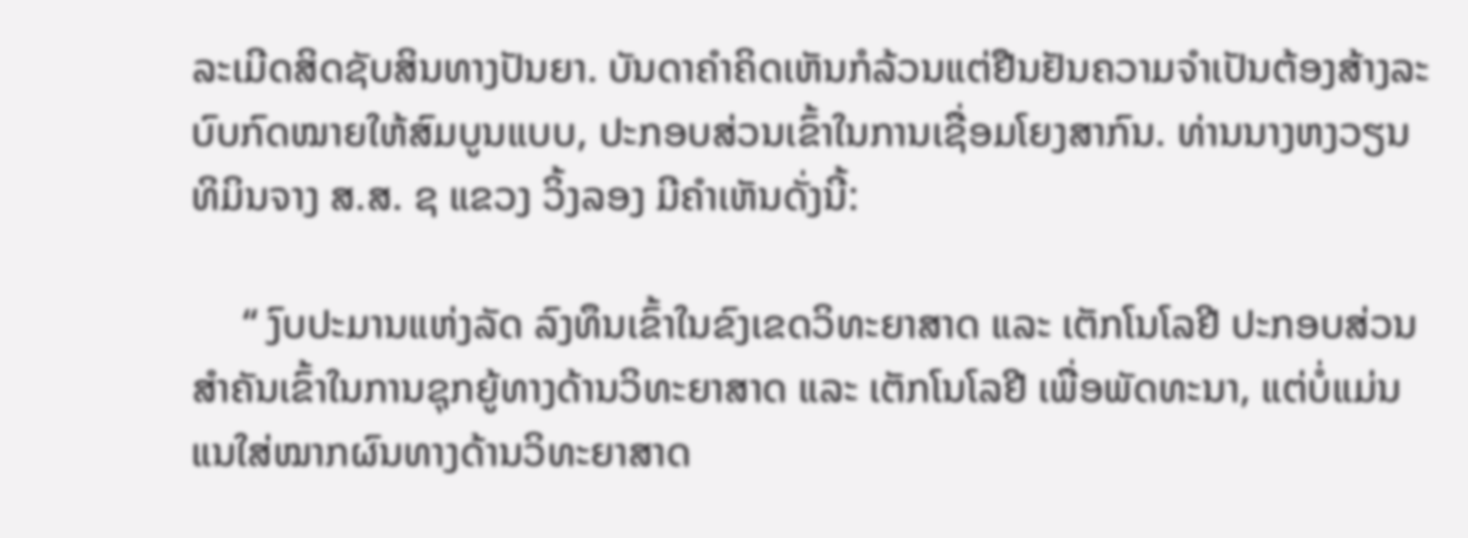ລະເມີດສິດຊັບສິນທາງປັນຍາ. ບັນດາຄຳຄິດເຫັນກໍລ້ວນແຕ່ຢືນຢັນຄວາມຈຳເປັນຕ້ອງສ້າງລະບົບກົດໝາຍໃຫ້ສົມບູນແບບ, ປະກອບສ່ວນເຂົ້າໃນການເຊື່ອມໂຍງສາກົນ. ທ່ານນາງຫງວຽນທິມິນຈາງ ສ.ສ. ຊ ແຂວງ ວິ້ງລອງ ມີຄຳເຫັນດັ່ງນີ້:

     “ ງົບປະມານແຫ່ງລັດ ລົງທຶນເຂົ້າໃນຂົງເຂດວິທະຍາສາດ ແລະ ເຕັກໂນໂລຢີ ປະກອບສ່ວນສຳຄັນເຂົ້າໃນການຊຸກຍູ້ທາງດ້ານວິທະຍາສາດ ແລະ ເຕັກໂນໂລຢີ ເພື່ອພັດທະນາ, ແຕ່ບໍ່ແມ່ນແນໃສ່ໝາກຜົນທາງດ້ານວິທະຍາສາດ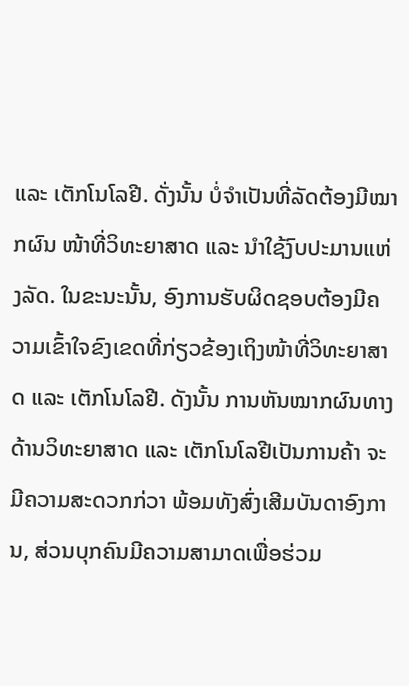ແລະ ເຕັກໂນໂລຢີ. ດັ່ງນັ້ນ ບໍ່ຈຳເປັນທີ່ລັດຕ້ອງມີໝາກຜົນ ໜ້າທີ່ວິທະຍາສາດ ແລະ ນຳໃຊ້ງົບປະມານແຫ່ງລັດ. ໃນຂະນະນັ້ນ, ອົງການຮັບຜິດຊອບຕ້ອງມີຄວາມເຂົ້າໃຈຂົງເຂດທີ່ກ່ຽວຂ້ອງເຖິງໜ້າທີ່ວິທະຍາສາດ ແລະ ເຕັກໂນໂລຢີ. ດັງນັ້ນ ການຫັນໝາກຜົນທາງດ້ານວິທະຍາສາດ ແລະ ເຕັກໂນໂລຢີເປັນການຄ້າ ຈະມີຄວາມສະດວກກ່ວາ ພ້ອມທັງສົ່ງເສີມບັນດາອົງການ, ສ່ວນບຸກຄົນມີຄວາມສາມາດເພື່ອຮ່ວມ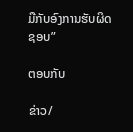ມືກັບອົງການຮັບຜິດຊອບ”

ຕອບກັບ

ຂ່າວ/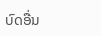ບົດອື່ນ